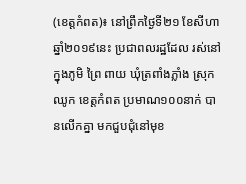(ខេត្តកំពត)៖ នៅព្រឹកថ្ងៃទី២១ ខែសីហា ឆ្នាំ២០១៩នេះ ប្រជាពលរដ្ឋដែល រស់នៅក្នុងភូមិ ព្រៃ ពាយ ឃុំត្រពាំងភ្លាំង ស្រុកឈូក ខេត្តកំពត ប្រមាណ១០០នាក់ បានលើកគ្នា មកជួបជុំនៅមុខ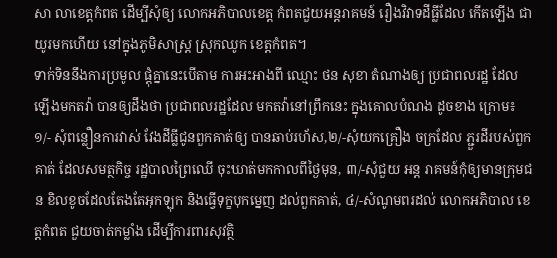សា លាខេត្តកំពត ដើម្បីសុំឲ្យ លោកអភិបាលខេត្ត កំពតជួយអន្តរាគមន៍ រឿងវិវាទដីធ្លីដែល កើតឡើង ជាយូរមកហើយ នៅក្នុងភូមិសាស្ត្រ ស្រុកឈូក ខេត្តកំពត។
ទាក់ទិននឹងការប្រមូល ផ្តុំគ្នានេះបើតាម ការអះអាងពី ឈ្មោះ ថន សុខា តំណាងឲ្យ ប្រជាពលរដ្ឋ ដែលឡើងមកតវ៉ា បានឲ្យដឹងថា ប្រជាពលរដ្ឋដែល មកតវ៉ានៅព្រឹកនេះ ក្នុងគោលបំណង ដូចខាង ក្រោម៖
១/- សុំពន្លឿនការវាស់ វែងដីធ្លីជូនពួកគាត់ឲ្យ បានឆាប់រហ័ស,២/-សុំយកគ្រឿង ចក្រដែល ភ្ជួរដីរបស់ពួកគាត់ ដែលសមត្ថកិច្ច រដ្ឋបាលព្រៃឈើ ចុះឃាត់មកកាលពីថ្ងៃមុន, ៣/-សុំជួយ អន្ត រាគមន៍កុំឲ្យមានក្រុមជន ខិលខូចដែលតែងតែអុកឡុក និងធ្វើទុក្ខបុកម្នេញ ដល់ពួកគាត់, ៤/-សំណូមពរដល់ លោកអភិបាល ខេត្តកំពត ជួយចាត់កម្លាំង ដើម្បីការពារសុវត្ថិ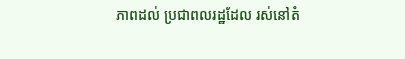ភាពដល់ ប្រជាពលរដ្ឋដែល រស់នៅតំ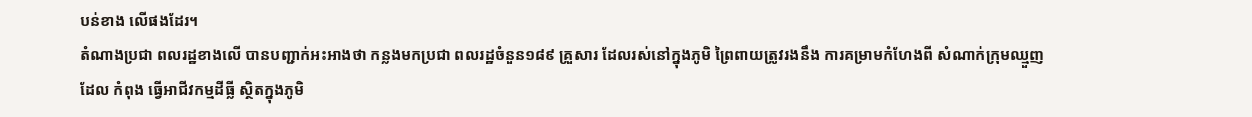បន់ខាង លើផងដែរ។
តំណាងប្រជា ពលរដ្ឋខាងលើ បានបញ្ជាក់អះអាងថា កន្លងមកប្រជា ពលរដ្ឋចំនួន១៨៩ គ្រួសារ ដែលរស់នៅក្នុងភូមិ ព្រៃពាយត្រូវរងនឹង ការគម្រាមកំហែងពី សំណាក់ក្រុមឈ្មួញដែល កំពុង ធ្វើអាជីវកម្មដីធ្លី ស្ថិតក្នុងភូមិ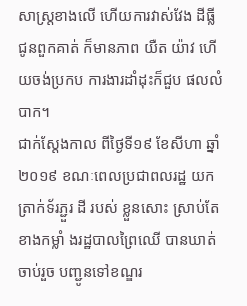សាស្ត្រខាងលើ ហើយការវាស់វែង ដីធ្លីជូនពួកគាត់ ក៏មានភាព យឺត យ៉ាវ ហើយចង់ប្រកប ការងារដាំដុះក៏ជួប ផលលំបាក។
ជាក់ស្តែងកាល ពីថ្ងៃទី១៩ ខែសីហា ឆ្នាំ២០១៩ ខណៈពេលប្រជាពលរដ្ឋ យកត្រាក់ទ័រភ្ជួរ ដី របស់ ខ្លួនសោះ ស្រាប់តែខាងកម្លាំ ងរដ្ឋបាលព្រៃឈើ បានឃាត់ចាប់រួច បញ្ជូនទៅខណ្ឌរ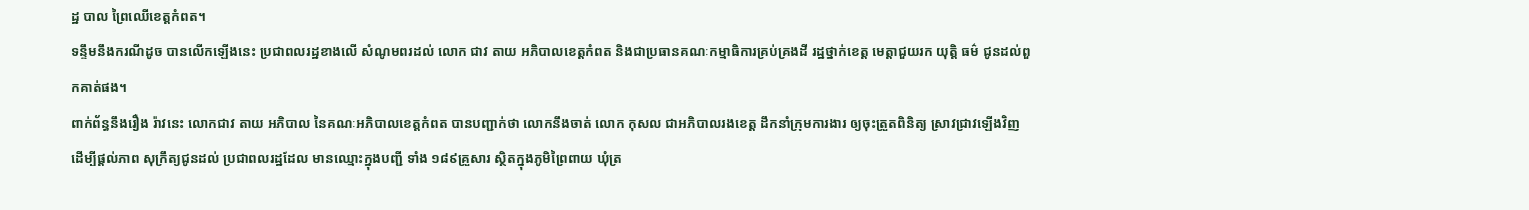ដ្ឋ បាល ព្រៃឈើខេត្តកំពត។
ទន្ទឹមនឹងករណីដូច បានលើកឡើងនេះ ប្រជាពលរដ្ឋខាងលើ សំណូមពរដល់ លោក ជាវ តាយ អភិបាលខេត្តកំពត និងជាប្រធានគណៈកម្មាធិការគ្រប់គ្រងដី រដ្ឋថ្នាក់ខេត្ត មេត្តាជួយរក យុតិ្ត ធម៌ ជូនដល់ពួកគាត់ផង។
ពាក់ព័ន្ធនឹងរឿង រ៉ាវនេះ លោកជាវ តាយ អភិបាល នៃគណៈអភិបាលខេត្តកំពត បានបញ្ជាក់ថា លោកនឹងចាត់ លោក កុសល ជាអភិបាលរងខេត្ត ដឹកនាំក្រុមការងារ ឲ្យចុះត្រួតពិនិត្យ ស្រាវជ្រាវឡើងវិញ ដើម្បីផ្តល់ភាព សុក្រឹត្យជូនដល់ ប្រជាពលរដ្ឋដែល មានឈ្មោះក្នុងបញ្ជី ទាំង ១៨៩គ្រួសារ ស្ថិតក្នុងភូមិព្រៃពាយ ឃុំត្រ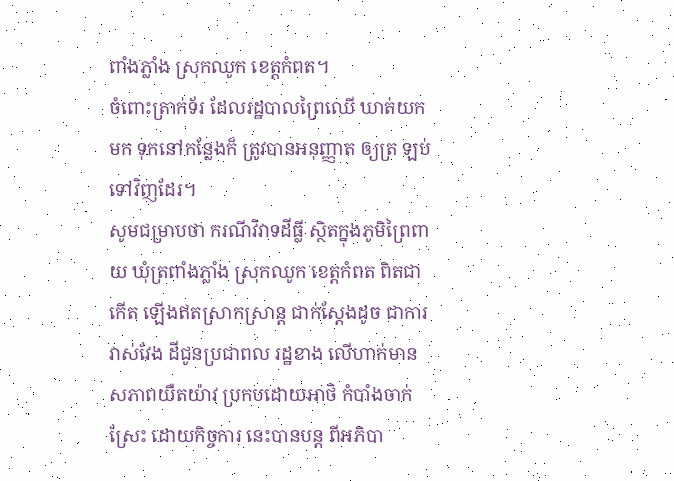ពាំងភ្លាំង ស្រុកឈូក ខេត្តកំពត។
ចំពោះត្រាក់ទ័រ ដែលរដ្ឋបាលព្រៃឈើ ឃាត់យកមក ទុកនៅកន្លែងក៏ ត្រូវបានអនុញ្ញាត ឲ្យត្រ ឡប់ទៅវិញដែរ។
សូមជម្រាបថា ករណីវិវាទដីធ្លី ស្ថិតក្នុងភូមិព្រៃពាយ ឃុំត្រពាំងភ្លាំង ស្រុកឈូក ខេត្តកំពត ពិតជាកើត ឡើងឥតស្រាកស្រាន្ត ជាក់ស្តែងដូច ជាការវាស់វែង ដីជូនប្រជាពល រដ្ឋខាង លើហាក់មាន សភាពយឺតយ៉ាវ ប្រកបដោយអាថិ កំបាំងចាក់ស្រែះ ដោយកិច្ចការ នេះបានបន្ត ពីអភិបា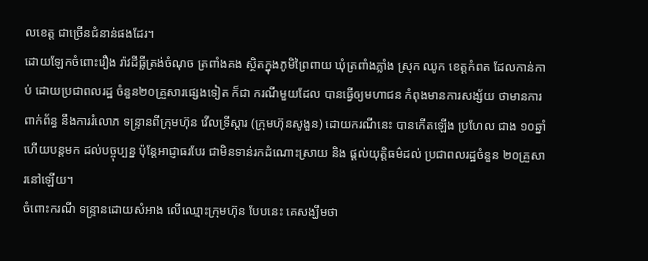លខេត្ត ជាច្រើនជំនាន់ផងដែរ។
ដោយឡែកចំពោះរឿង រ៉ាវដីធ្លីត្រង់ចំណុច ត្រពាំងគង ស្ថិតក្នុងភូមិព្រៃពាយ ឃុំត្រពាំងភ្លាំង ស្រុក ឈូក ខេត្តកំពត ដែលកាន់កាប់ ដោយប្រជាពលរដ្ឋ ចំនួន២០គ្រួសារផ្សេងទៀត ក៏ជា ករណីមួយដែល បានធ្វើឲ្យមហាជន កំពុងមានការសង្ស័យ ថាមានការពាក់ព័ន្ធ នឹងការរំលោភ ទន្ទ្រានពីក្រុមហ៊ុន វើលទ្រីស្តារ (ក្រុមហ៊ុនសូងួន) ដោយករណីនេះ បានកើតឡើង ប្រហែល ជាង ១០ឆ្នាំ ហើយបន្តមក ដល់បច្ចុប្បន្ន ប៉ុន្តែអាជ្ញាធរបែរ ជាមិនទាន់រកដំណោះស្រាយ និង ផ្តល់យុតិ្តធម៌ដល់ ប្រជាពលរដ្ឋចំនួន ២០គ្រួសារនៅឡើយ។
ចំពោះករណី ទន្ទ្រានដោយសំអាង លើឈ្មោះក្រុមហ៊ុន បែបនេះ គេសង្ឃឹមថា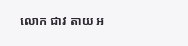លោក ជាវ តាយ អ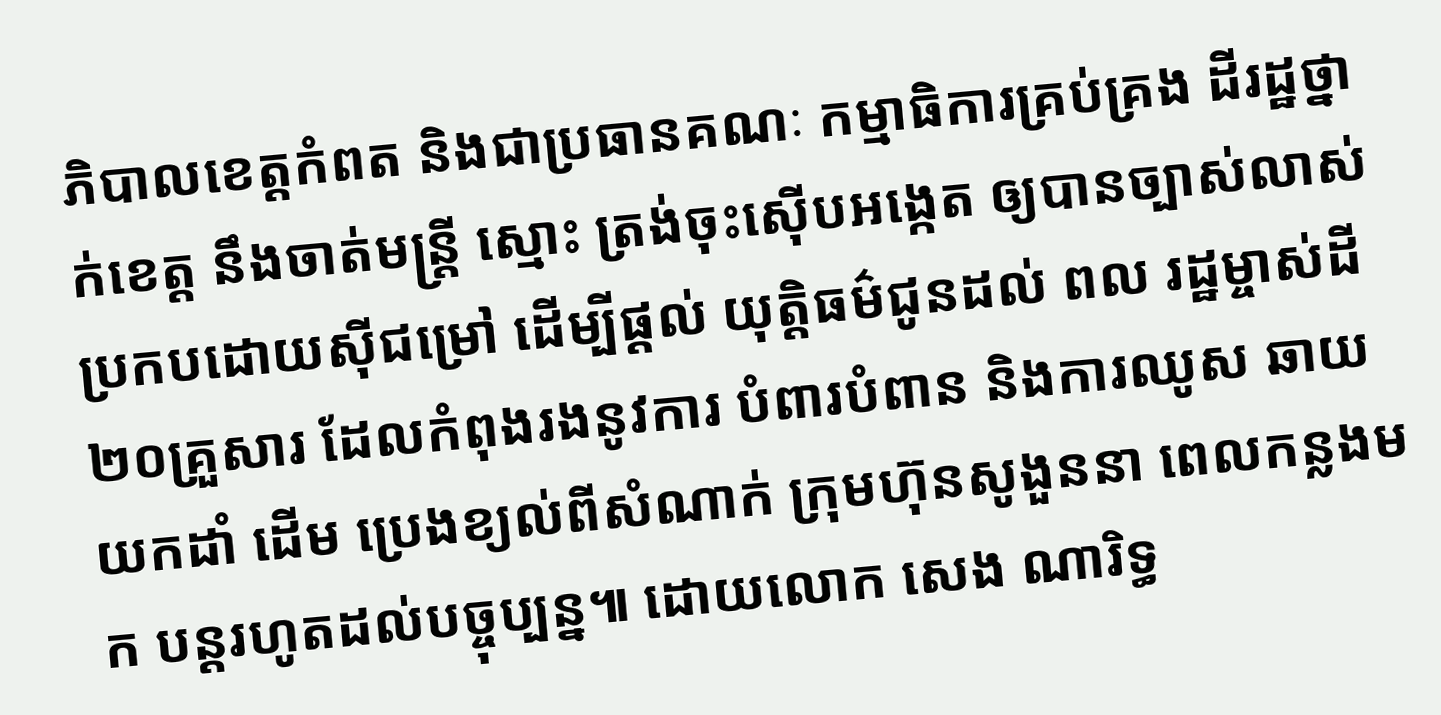ភិបាលខេត្តកំពត និងជាប្រធានគណៈ កម្មាធិការគ្រប់គ្រង ដីរដ្ឋថ្នាក់ខេត្ត នឹងចាត់មន្ត្រី ស្មោះ ត្រង់ចុះស៊ើបអង្កេត ឲ្យបានច្បាស់លាស់ ប្រកបដោយស៊ីជម្រៅ ដើម្បីផ្តល់ យុតិ្តធម៌ជូនដល់ ពល រដ្ឋម្ចាស់ដី២០គ្រួសារ ដែលកំពុងរងនូវការ បំពារបំពាន និងការឈូស ឆាយយកដាំ ដើម ប្រេងខ្យល់ពីសំណាក់ ក្រុមហ៊ុនសូងួននា ពេលកន្លងមក បន្តរហូតដល់បច្ចុប្បន្ន៕ ដោយលោក សេង ណារិទ្ធ